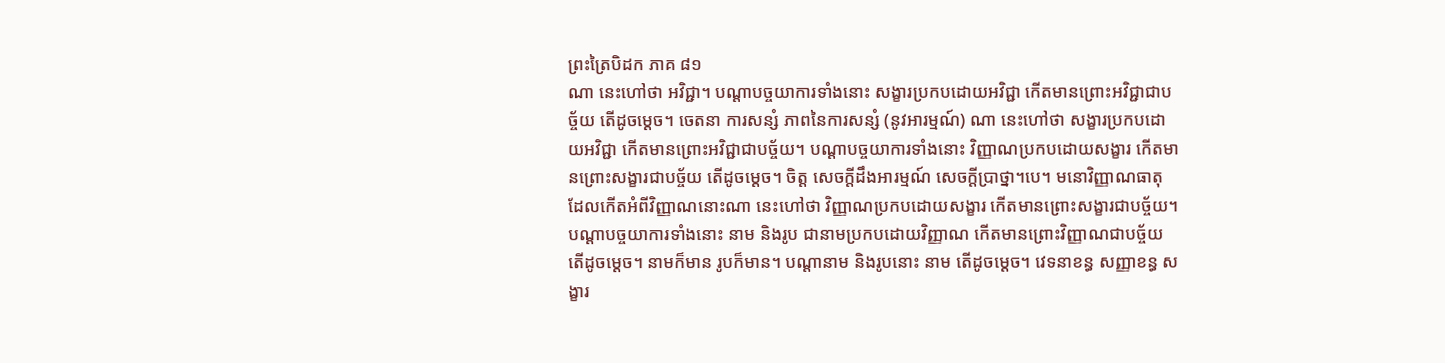ព្រះត្រៃបិដក ភាគ ៨១
ណា នេះហៅថា អវិជ្ជា។ បណ្តាបច្ចយាការទាំងនោះ សង្ខារប្រកបដោយអវិជ្ជា កើតមានព្រោះអវិជ្ជាជាបច្ច័យ តើដូចម្តេច។ ចេតនា ការសន្សំ ភាពនៃការសន្សំ (នូវអារម្មណ៍) ណា នេះហៅថា សង្ខារប្រកបដោយអវិជ្ជា កើតមានព្រោះអវិជ្ជាជាបច្ច័យ។ បណ្តាបច្ចយាការទាំងនោះ វិញ្ញាណប្រកបដោយសង្ខារ កើតមានព្រោះសង្ខារជាបច្ច័យ តើដូចម្តេច។ ចិត្ត សេចក្តីដឹងអារម្មណ៍ សេចក្តីប្រាថ្នា។បេ។ មនោវិញ្ញាណធាតុ ដែលកើតអំពីវិញ្ញាណនោះណា នេះហៅថា វិញ្ញាណប្រកបដោយសង្ខារ កើតមានព្រោះសង្ខារជាបច្ច័យ។ បណ្តាបច្ចយាការទាំងនោះ នាម និងរូប ជានាមប្រកបដោយវិញ្ញាណ កើតមានព្រោះវិញ្ញាណជាបច្ច័យ តើដូចម្តេច។ នាមក៏មាន រូបក៏មាន។ បណ្តានាម និងរូបនោះ នាម តើដូចម្តេច។ វេទនាខន្ធ សញ្ញាខន្ធ សង្ខារ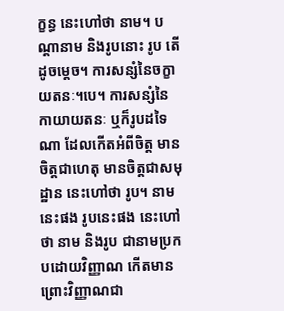ក្ខន្ធ នេះហៅថា នាម។ បណ្តានាម និងរូបនោះ រូប តើដូចម្តេច។ ការសន្សំនៃចក្ខាយតនៈ។បេ។ ការសន្សំនៃកាយាយតនៈ ឬក៏រូបដទៃណា ដែលកើតអំពីចិត្ត មានចិត្តជាហេតុ មានចិត្តជាសមុដ្ឋាន នេះហៅថា រូប។ នាមនេះផង រូបនេះផង នេះហៅថា នាម និងរូប ជានាមប្រកបដោយវិញ្ញាណ កើតមានព្រោះវិញ្ញាណជា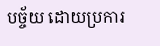បច្ច័យ ដោយប្រការ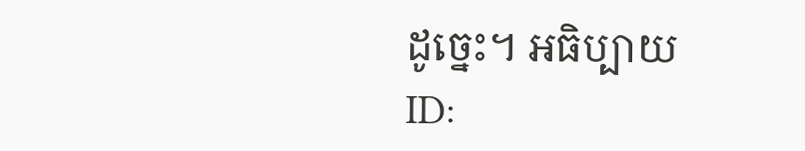ដូច្នេះ។ អធិប្បាយ
ID: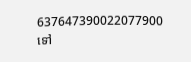637647390022077900
ទៅ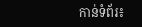កាន់ទំព័រ៖